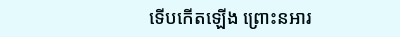ទើបកើតឡើង ព្រោះនអារ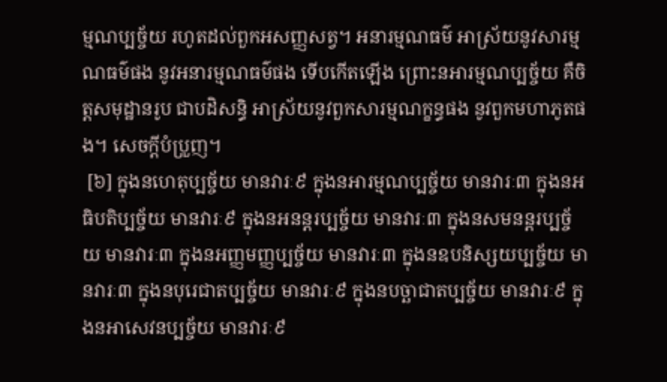ម្មណប្បច្ច័យ រហូតដល់ពួកអសញ្ញសត្វ។ អនារម្មណធម៌ អាស្រ័យនូវសារម្មណធម៌ផង នូវអនារម្មណធម៌ផង ទើបកើតឡើង ព្រោះនអារម្មណប្បច្ច័យ គឺចិត្តសមុដ្ឋានរូប ជាបដិសន្ធិ អាស្រ័យនូវពួកសារម្មណក្ខន្ធផង នូវពួកមហាភូតផង។ សេចក្តីបំប្រួញ។
 [៦] ក្នុងនហេតុប្បច្ច័យ មានវារៈ៩ ក្នុងនអារម្មណប្បច្ច័យ មានវារៈ៣ ក្នុងនអធិបតិប្បច្ច័យ មានវារៈ៩ ក្នុងនអនន្តរប្បច្ច័យ មានវារៈ៣ ក្នុងនសមនន្តរប្បច្ច័យ មានវារៈ៣ ក្នុងនអញ្ញមញ្ញប្បច្ច័យ មានវារៈ៣ ក្នុងនឧបនិស្សយប្បច្ច័យ មានវារៈ៣ ក្នុងនបុរេជាតប្បច្ច័យ មានវារៈ៩ ក្នុងនបច្ឆាជាតប្បច្ច័យ មានវារៈ៩ ក្នុងនអាសេវនប្បច្ច័យ មានវារៈ៩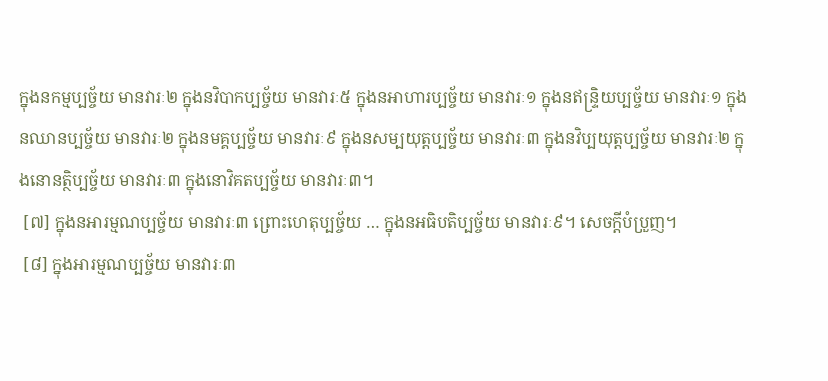ក្នុងនកម្មប្បច្ច័យ មានវារៈ២ ក្នុងនវិបាកប្បច្ច័យ មានវារៈ៥ ក្នុងនអាហារប្បច្ច័យ មានវារៈ១ ក្នុងនឥន្រ្ទិយប្បច្ច័យ មានវារៈ១ ក្នុងនឈានប្បច្ច័យ មានវារៈ២ ក្នុងនមគ្គប្បច្ច័យ មានវារៈ៩ ក្នុងនសម្បយុត្តប្បច្ច័យ មានវារៈ៣ ក្នុងនវិប្បយុត្តប្បច្ច័យ មានវារៈ២ ក្នុងនោនត្ថិប្បច្ច័យ មានវារៈ៣ ក្នុងនោវិគតប្បច្ច័យ មានវារៈ៣។
 [៧] ក្នុងនអារម្មណប្បច្ច័យ មានវារៈ៣ ព្រោះហេតុប្បច្ច័យ … ក្នុងនអធិបតិប្បច្ច័យ មានវារៈ៩។ សេចក្តីបំប្រួញ។
 [៨] ក្នុងអារម្មណប្បច្ច័យ មានវារៈ៣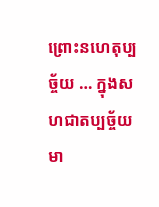ព្រោះនហេតុប្បច្ច័យ … ក្នុងសហជាតប្បច្ច័យ មា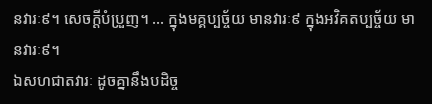នវារៈ៩។ សេចក្តីបំប្រួញ។ … ក្នុងមគ្គប្បច្ច័យ មានវារៈ៩ ក្នុងអវិគតប្បច្ច័យ មានវារៈ៩។
ឯសហជាតវារៈ ដូចគ្នានឹងបដិច្ច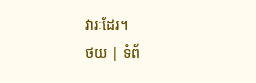វារៈដែរ។
ថយ | ទំព័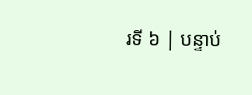រទី ៦ | បន្ទាប់